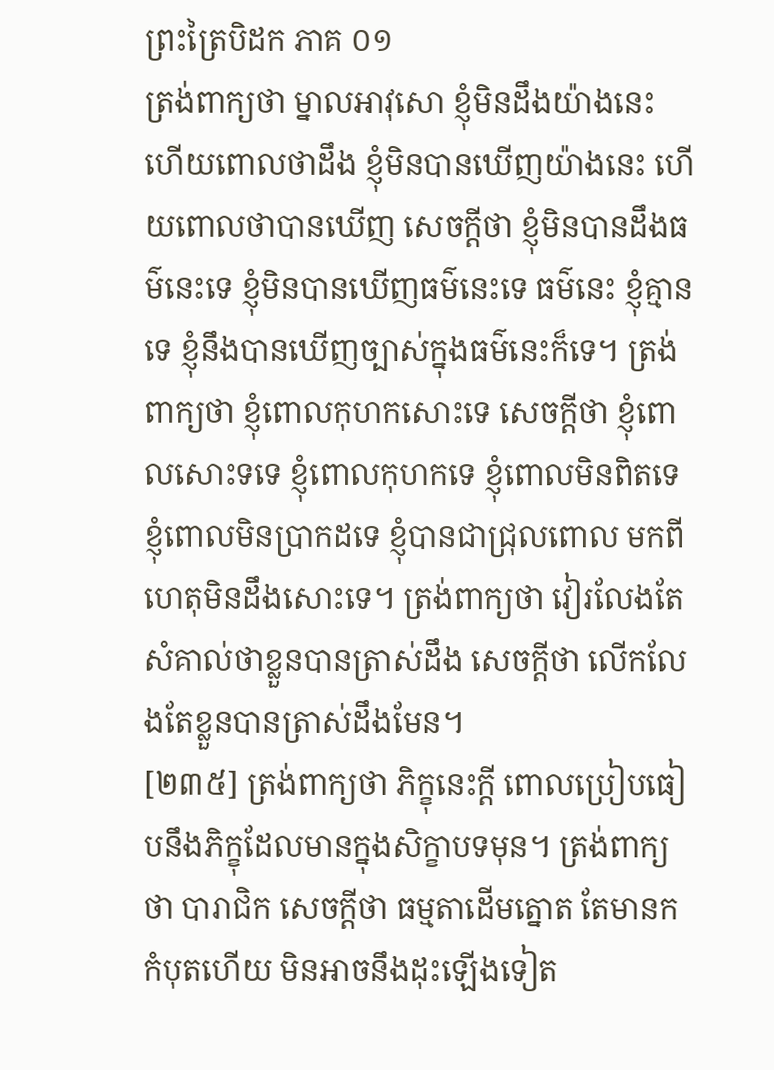ព្រះត្រៃបិដក ភាគ ០១
ត្រង់ពាក្យថា ម្នាលអាវុសោ ខ្ញុំមិនដឹងយ៉ាងនេះ ហើយពោលថាដឹង ខ្ញុំមិនបានឃើញយ៉ាងនេះ ហើយពោលថាបានឃើញ សេចក្តីថា ខ្ញុំមិនបានដឹងធម៌នេះទេ ខ្ញុំមិនបានឃើញធម៌នេះទេ ធម៌នេះ ខ្ញុំគ្មានទេ ខ្ញុំនឹងបានឃើញច្បាស់ក្នុងធម៌នេះក៏ទេ។ ត្រង់ពាក្យថា ខ្ញុំពោលកុហកសោះទេ សេចក្តីថា ខ្ញុំពោលសោះទទេ ខ្ញុំពោលកុហកទេ ខ្ញុំពោលមិនពិតទេ ខ្ញុំពោលមិនប្រាកដទេ ខ្ញុំបានជាជ្រុលពោល មកពីហេតុមិនដឹងសោះទេ។ ត្រង់ពាក្យថា វៀរលែងតែសំគាល់ថាខ្លួនបានត្រាស់ដឹង សេចក្តីថា លើកលែងតែខ្លួនបានត្រាស់ដឹងមែន។
[២៣៥] ត្រង់ពាក្យថា ភិក្ខុនេះក្តី ពោលប្រៀបធៀបនឹងភិក្ខុដែលមានក្នុងសិក្ខាបទមុន។ ត្រង់ពាក្យថា បារាជិក សេចក្តីថា ធម្មតាដើមត្នោត តែមានកកំបុតហើយ មិនអាចនឹងដុះឡើងទៀត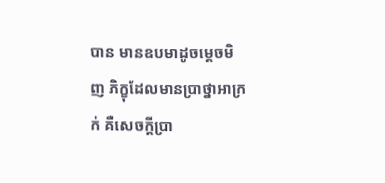បាន មានឧបមាដូចម្តេចមិញ ភិក្ខុដែលមានប្រាថ្នាអាក្រក់ គឺសេចក្តីប្រា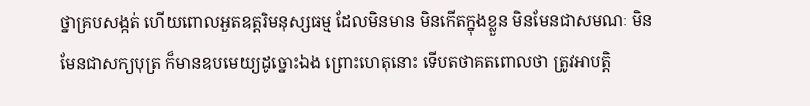ថ្នាគ្របសង្កត់ ហើយពោលអួតឧត្តរិមនុស្សធម្ម ដែលមិនមាន មិនកើតក្នុងខ្លួន មិនមែនជាសមណៈ មិនមែនជាសក្យបុត្រ ក៏មានឧបមេយ្យដូច្នោះឯង ព្រោះហេតុនោះ ទើបតថាគតពោលថា ត្រូវអាបត្តិ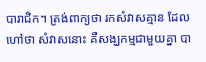បារាជិក។ ត្រង់ពាក្យថា រកសំវាសគ្មាន ដែលហៅថា សំវាសនោះ គឺសង្ឃកម្មជាមួយគ្នា បា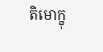តិមោក្ខុ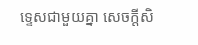ទ្ទេសជាមួយគ្នា សេចក្តីសិ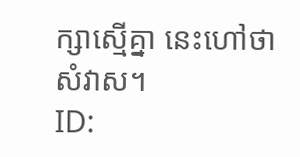ក្សាស្មើគ្នា នេះហៅថា សំវាស។
ID: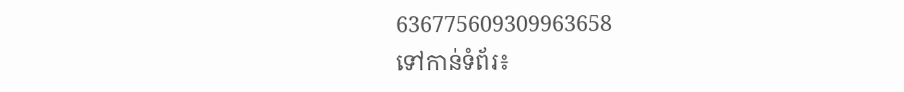636775609309963658
ទៅកាន់ទំព័រ៖